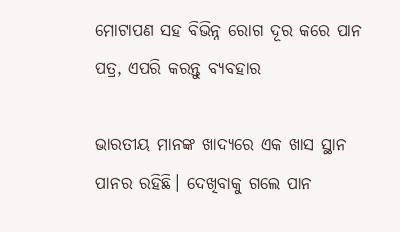ମୋଟାପଣ ସହ ବିଭିନ୍ନ ରୋଗ ଦୂର କରେ ପାନ ପତ୍ର, ଏପରି କରନ୍ତୁ ବ୍ଯବହାର

ଭାରତୀୟ ମାନଙ୍କ ଖାଦ୍ୟରେ ଏକ ଖାସ ସ୍ଥାନ ପାନର ରହିଛି। ଦେଖିବାକୁ ଗଲେ ପାନ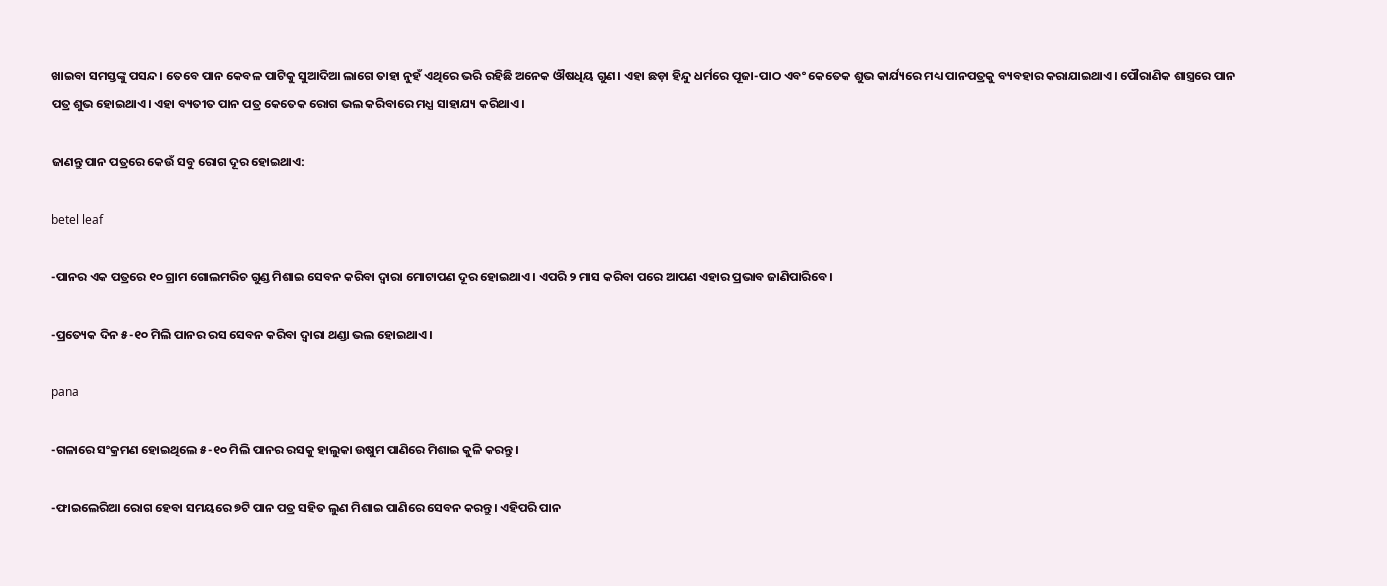ଖାଇବା ସମସ୍ତଙ୍କୁ ପସନ୍ଦ। ତେବେ ପାନ କେବଳ ପାଟିକୁ ସୁଆଦିଆ ଲାଗେ ତାହା ନୁହଁ ଏଥିରେ ଭରି ରହିଛି ଅନେକ ଔଷଧିୟ ଗୁଣ। ଏହା ଛଡ଼ା ହିନ୍ଦୁ ଧର୍ମରେ ପୂଜା-ପାଠ ଏବଂ କେତେକ ଶୁଭ କାର୍ଯ୍ୟରେ ମଧ୍ୟ ପାନପତ୍ରକୁ ବ୍ୟବହାର କରାଯାଇଥାଏ। ପୌରାଣିକ ଶାସ୍ତ୍ରରେ ପାନ ପତ୍ର ଶୁଭ ହୋଇଥାଏ। ଏହା ବ୍ୟତୀତ ପାନ ପତ୍ର କେତେକ ରୋଗ ଭଲ କରିବାରେ ମଧ୍ଯ ସାହାଯ୍ୟ କରିଥାଏ।

ଜାଣନ୍ତୁ ପାନ ପତ୍ରରେ କେଉଁ ସବୁ ରୋଗ ଦୂର ହୋଇଥାଏ:

betel leaf

-ପାନର ଏକ ପତ୍ରରେ ୧୦ ଗ୍ରାମ ଗୋଲମରିଚ ଗୁଣ୍ଡ ମିଶାଇ ସେବନ କରିବା ଦ୍ବାରା ମୋଟାପଣ ଦୂର ହୋଇଥାଏ। ଏପରି ୨ ମାସ କରିବା ପରେ ଆପଣ ଏହାର ପ୍ରଭାବ ଜାଣିପାରିବେ।

-ପ୍ରତ୍ୟେକ ଦିନ ୫-୧୦ ମିଲି ପାନର ରସ ସେବନ କରିବା ଦ୍ବାରା ଥଣ୍ଡା ଭଲ ହୋଇଥାଏ।

pana

-ଗଳାରେ ସଂକ୍ରମଣ ହୋଇଥିଲେ ୫-୧୦ ମିଲି ପାନର ରସକୁ ହାଲୁକା ଉଷୁମ ପାଣିରେ ମିଶାଇ କୁଳି କରନ୍ତୁ।

-ଫାଇଲେରିଆ ରୋଗ ହେବା ସମୟରେ ୭ଟି ପାନ ପତ୍ର ସହିତ ଲୁଣ ମିଶାଇ ପାଣିରେ ସେବନ କରନ୍ତୁ। ଏହିପରି ପାନ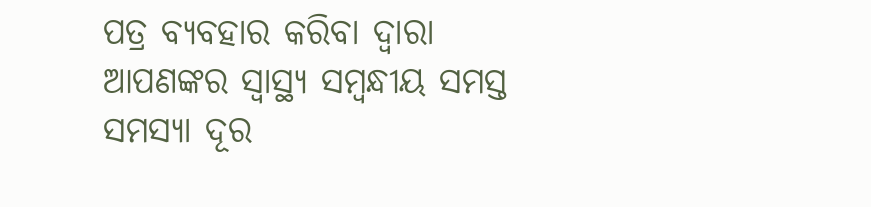ପତ୍ର ବ୍ୟବହାର କରିବା ଦ୍ବାରା ଆପଣଙ୍କର ସ୍ବାସ୍ଥ୍ୟ ସମ୍ବନ୍ଧୀୟ ସମସ୍ତ ସମସ୍ୟା ଦୂର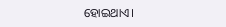ହୋଇଥାଏ।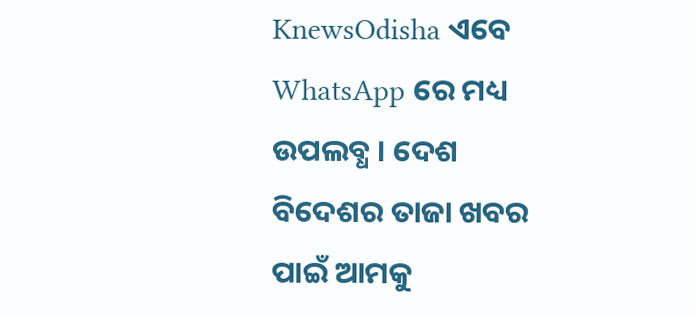KnewsOdisha ଏବେ WhatsApp ରେ ମଧ୍ୟ ଉପଲବ୍ଧ । ଦେଶ ବିଦେଶର ତାଜା ଖବର ପାଇଁ ଆମକୁ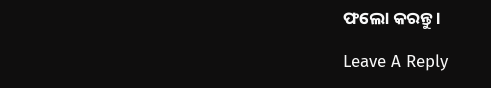ଫଲୋ କରନ୍ତୁ ।

Leave A Reply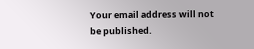Your email address will not be published.